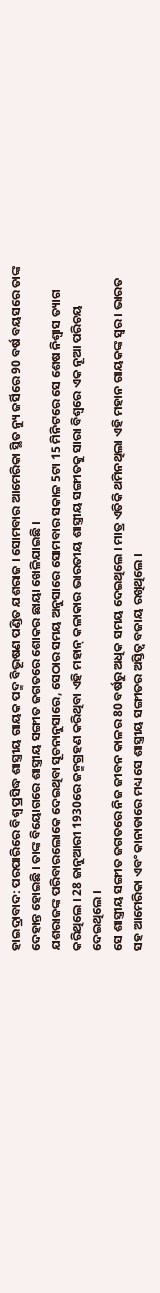ହାଇଦ୍ରାବାଦ: ପରପାରିରେ ବିଶ୍ବ ପ୍ରସିଦ୍ଧ ଶାସ୍ତ୍ରୀୟ ଗାୟକ ପଦ୍ମ ବିଭୂଷଣ ପଣ୍ଡିତ ଯଶରାଜ । ସୋମବାର ଆମେରିକା ସ୍ଥିତ ନ୍ୟୁ ଜର୍ସିରେ 90 ବର୍ଷ ବୟସରେ ତାଙ୍କ ଦେହାନ୍ତ ହୋଇଛି । ତାଙ୍କ ବିୟୋଗରେ ଶାସ୍ତ୍ରୀୟ ସଙ୍ଗୀତ ଜଗତରେ ଶୋକର ଛାୟା ଖେଳିଯାଇଛି ।
ଯଶରାଜଙ୍କ ପରିବାରଲୋକେ ଦେଇଥିବା ସୂଚନାନୁସାରେ, ସେଠାର ସମୟ ଅନୁସାରେ ସୋମବାର ସକାଳ 5ଟା 15 ମିନିଟରେ ସେ ଶେଷ ନିଶ୍ବାସ ତ୍ୟାଗ କରିଥିଲେ । 28 ଜାନୁଆରୀ 1930ରେ ଜନ୍ମଗ୍ରହଣ କରିଥିବା ଏହି ମହାନ୍ କଳାକାର ଭାରତୀୟ ଶାସ୍ତ୍ରୀୟ ସଙ୍ଗୀତକୁ ସାରା ବିଶ୍ବରେ ଏକ ନୂଆ ପରିଚୟ ଦେଇଥିଲେ ।
ସେ ଶାସ୍ତ୍ରୀୟ ସଙ୍ଗୀତ ଜଗତରେ ନିଜ ଜୀବନ କାଳର 80 ବର୍ଷରୁ ଅଧିକ ସମୟ ଦେଇଥିଲେ । ମାତ୍ର ଏତିକି ଥମିନଥିଲା ଏହି ମହାନ ଗାୟକଙ୍କ ସ୍ବର । ଭାରତ ସହ ଆମେରିକା ଏବଂ କାନାଡାରେ ମଧ୍ୟ ସେ ଶାସ୍ତ୍ରୀୟ ସଙ୍ଗୀତର ଅସ୍ତିତ୍ବ ବଜାୟ ରଖିଥିଲେ ।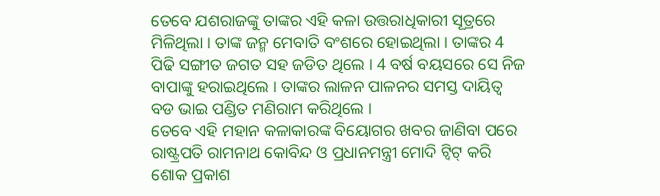ତେବେ ଯଶରାଜଙ୍କୁ ତାଙ୍କର ଏହି କଳା ଉତ୍ତରାଧିକାରୀ ସୂତ୍ରରେ ମିଳିଥିଲା । ତାଙ୍କ ଜନ୍ମ ମେବାତି ବଂଶରେ ହୋଇଥିଲା । ତାଙ୍କର 4 ପିଢି ସଙ୍ଗୀତ ଜଗତ ସହ ଜଡିତ ଥିଲେ । 4 ବର୍ଷ ବୟସରେ ସେ ନିଜ ବାପାଙ୍କୁ ହରାଇଥିଲେ । ତାଙ୍କର ଲାଳନ ପାଳନର ସମସ୍ତ ଦାୟିତ୍ବ ବଡ ଭାଇ ପଣ୍ଡିତ ମଣିରାମ କରିଥିଲେ ।
ତେବେ ଏହି ମହାନ କଳାକାରଙ୍କ ବିୟୋଗର ଖବର ଜାଣିବା ପରେ ରାଷ୍ଟ୍ରପତି ରାମନାଥ କୋବିନ୍ଦ ଓ ପ୍ରଧାନମନ୍ତ୍ରୀ ମୋଦି ଟ୍ବିଟ୍ କରି ଶୋକ ପ୍ରକାଶ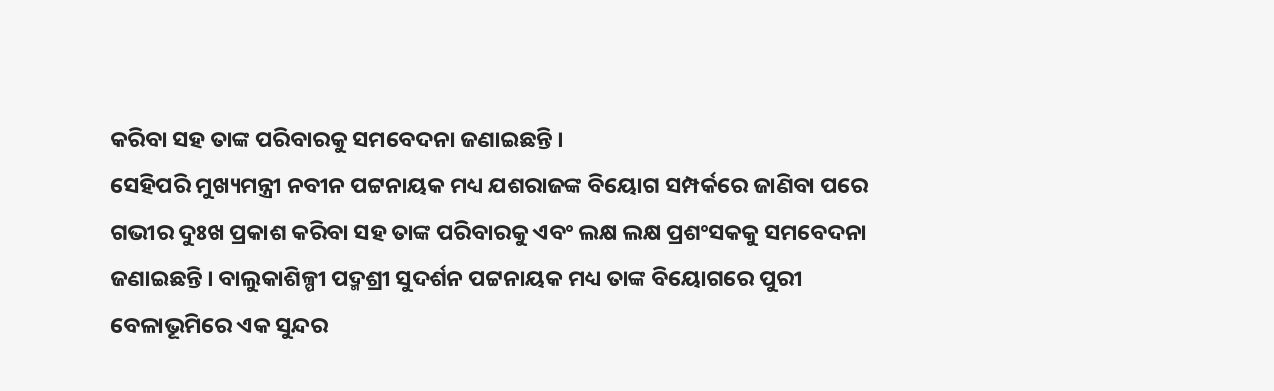କରିବା ସହ ତାଙ୍କ ପରିବାରକୁ ସମବେଦନା ଜଣାଇଛନ୍ତି ।
ସେହିପରି ମୁଖ୍ୟମନ୍ତ୍ରୀ ନବୀନ ପଟ୍ଟନାୟକ ମଧ୍ୟ ଯଶରାଜଙ୍କ ବିୟୋଗ ସମ୍ପର୍କରେ ଜାଣିବା ପରେ ଗଭୀର ଦୁଃଖ ପ୍ରକାଶ କରିବା ସହ ତାଙ୍କ ପରିବାରକୁ ଏବଂ ଲକ୍ଷ ଲକ୍ଷ ପ୍ରଶଂସକକୁ ସମବେଦନା ଜଣାଇଛନ୍ତି । ବାଲୁକାଶିଳ୍ପୀ ପଦ୍ମଶ୍ରୀ ସୁଦର୍ଶନ ପଟ୍ଟନାୟକ ମଧ୍ୟ ତାଙ୍କ ବିୟୋଗରେ ପୁରୀ ବେଳାଭୂମିରେ ଏକ ସୁନ୍ଦର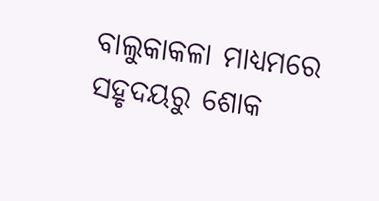ବାଲୁକାକଳା ମାଧ୍ୟମରେ ସହୃଦୟରୁ ଶୋକ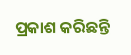ପ୍ରକାଶ କରିଛନ୍ତି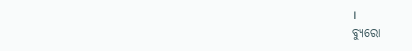।
ବ୍ୟୁରୋ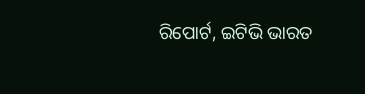ରିପୋର୍ଟ, ଇଟିଭି ଭାରତ